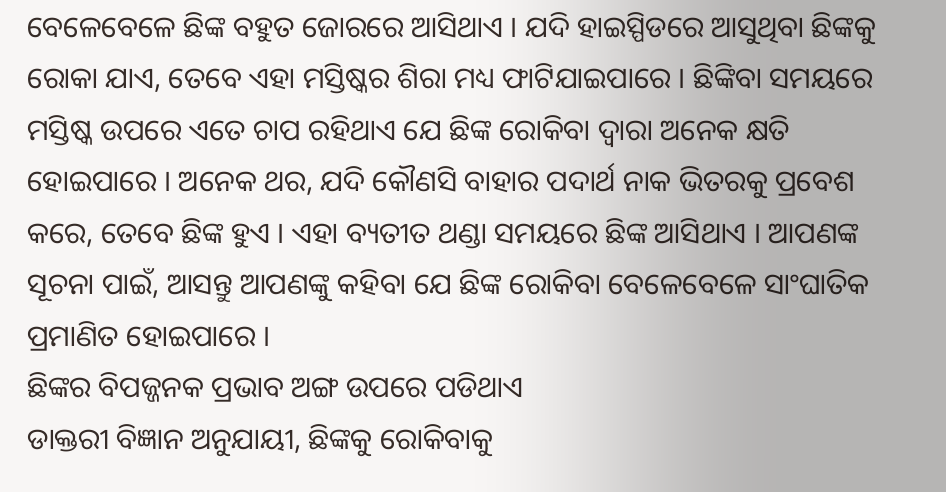ବେଳେବେଳେ ଛିଙ୍କ ବହୁତ ଜୋରରେ ଆସିଥାଏ । ଯଦି ହାଇସ୍ପିଡରେ ଆସୁଥିବା ଛିଙ୍କକୁ ରୋକା ଯାଏ, ତେବେ ଏହା ମସ୍ତିଷ୍କର ଶିରା ମଧ୍ୟ ଫାଟିଯାଇପାରେ । ଛିଙ୍କିବା ସମୟରେ ମସ୍ତିଷ୍କ ଉପରେ ଏତେ ଚାପ ରହିଥାଏ ଯେ ଛିଙ୍କ ରୋକିବା ଦ୍ୱାରା ଅନେକ କ୍ଷତି ହୋଇପାରେ । ଅନେକ ଥର, ଯଦି କୌଣସି ବାହାର ପଦାର୍ଥ ନାକ ଭିତରକୁ ପ୍ରବେଶ କରେ, ତେବେ ଛିଙ୍କ ହୁଏ । ଏହା ବ୍ୟତୀତ ଥଣ୍ଡା ସମୟରେ ଛିଙ୍କ ଆସିଥାଏ । ଆପଣଙ୍କ ସୂଚନା ପାଇଁ, ଆସନ୍ତୁ ଆପଣଙ୍କୁ କହିବା ଯେ ଛିଙ୍କ ରୋକିବା ବେଳେବେଳେ ସାଂଘାତିକ ପ୍ରମାଣିତ ହୋଇପାରେ ।
ଛିଙ୍କର ବିପଜ୍ଜନକ ପ୍ରଭାବ ଅଙ୍ଗ ଉପରେ ପଡିଥାଏ
ଡାକ୍ତରୀ ବିଜ୍ଞାନ ଅନୁଯାୟୀ, ଛିଙ୍କକୁ ରୋକିବାକୁ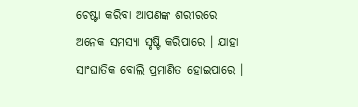ଚେଷ୍ଟା କରିବା ଆପଣଙ୍କ ଶରୀରରେ ଅନେକ ସମସ୍ୟା ସୃଷ୍ଟି କରିପାରେ । ଯାହା ସାଂଘାତିକ ବୋଲି ପ୍ରମାଣିତ ହୋଇପାରେ ।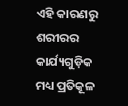ଏହି କାରଣରୁ ଶରୀରର କାର୍ଯ୍ୟଗୁଡ଼ିକ ମଧ୍ୟ ପ୍ରତିକୂଳ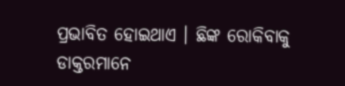ପ୍ରଭାବିତ ହୋଇଥାଏ । ଛିଙ୍କ ରୋକିବାକୁ ଡାକ୍ତରମାନେ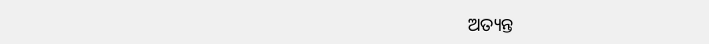ଅତ୍ୟନ୍ତ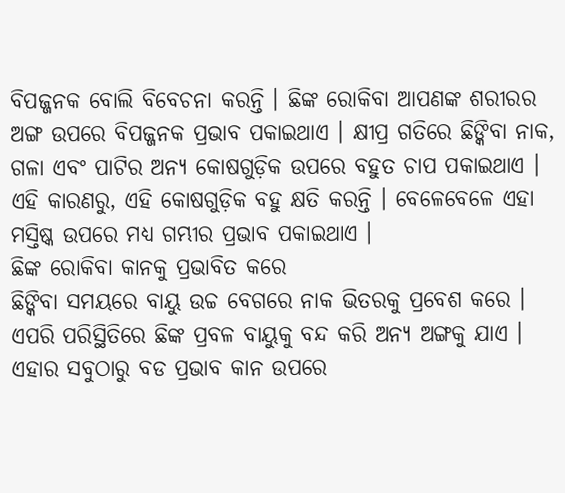ବିପଜ୍ଜନକ ବୋଲି ବିବେଚନା କରନ୍ତି । ଛିଙ୍କ ରୋକିବା ଆପଣଙ୍କ ଶରୀରର ଅଙ୍ଗ ଉପରେ ବିପଜ୍ଜନକ ପ୍ରଭାବ ପକାଇଥାଏ । କ୍ଷୀପ୍ର ଗତିରେ ଛିଙ୍କିବା ନାକ, ଗଳା ଏବଂ ପାଟିର ଅନ୍ୟ କୋଷଗୁଡ଼ିକ ଉପରେ ବହୁତ ଚାପ ପକାଇଥାଏ । ଏହି କାରଣରୁ, ଏହି କୋଷଗୁଡ଼ିକ ବହୁ କ୍ଷତି କରନ୍ତି । ବେଳେବେଳେ ଏହା ମସ୍ତିଷ୍କ ଉପରେ ମଧ୍ୟ ଗମ୍ଭୀର ପ୍ରଭାବ ପକାଇଥାଏ ।
ଛିଙ୍କ ରୋକିବା କାନକୁ ପ୍ରଭାବିତ କରେ
ଛିଙ୍କିବା ସମୟରେ ବାୟୁ ଉଚ୍ଚ ବେଗରେ ନାକ ଭିତରକୁ ପ୍ରବେଶ କରେ । ଏପରି ପରିସ୍ଥିତିରେ ଛିଙ୍କ ପ୍ରବଳ ବାୟୁକୁ ବନ୍ଦ କରି ଅନ୍ୟ ଅଙ୍ଗକୁ ଯାଏ । ଏହାର ସବୁଠାରୁ ବଡ ପ୍ରଭାବ କାନ ଉପରେ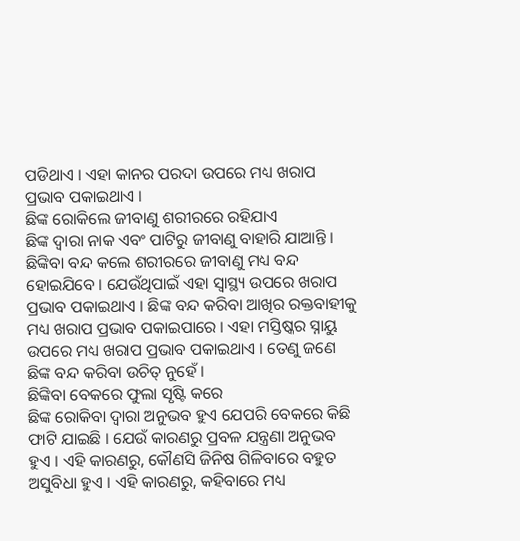ପଡିଥାଏ । ଏହା କାନର ପରଦା ଉପରେ ମଧ୍ୟ ଖରାପ ପ୍ରଭାବ ପକାଇଥାଏ ।
ଛିଙ୍କ ରୋକିଲେ ଜୀବାଣୁ ଶରୀରରେ ରହିଯାଏ
ଛିଙ୍କ ଦ୍ୱାରା ନାକ ଏବଂ ପାଟିରୁ ଜୀବାଣୁ ବାହାରି ଯାଆନ୍ତି । ଛିଙ୍କିବା ବନ୍ଦ କଲେ ଶରୀରରେ ଜୀବାଣୁ ମଧ୍ୟ ବନ୍ଦ ହୋଇଯିବେ । ଯେଉଁଥିପାଇଁ ଏହା ସ୍ୱାସ୍ଥ୍ୟ ଉପରେ ଖରାପ ପ୍ରଭାବ ପକାଇଥାଏ । ଛିଙ୍କ ବନ୍ଦ କରିବା ଆଖିର ରକ୍ତବାହୀକୁ ମଧ୍ୟ ଖରାପ ପ୍ରଭାବ ପକାଇପାରେ । ଏହା ମସ୍ତିଷ୍କର ସ୍ନାୟୁ ଉପରେ ମଧ୍ୟ ଖରାପ ପ୍ରଭାବ ପକାଇଥାଏ । ତେଣୁ ଜଣେ ଛିଙ୍କ ବନ୍ଦ କରିବା ଉଚିତ୍ ନୁହେଁ ।
ଛିଙ୍କିବା ବେକରେ ଫୁଲା ସୃଷ୍ଟି କରେ
ଛିଙ୍କ ରୋକିବା ଦ୍ୱାରା ଅନୁଭବ ହୁଏ ଯେପରି ବେକରେ କିଛି ଫାଟି ଯାଇଛି । ଯେଉଁ କାରଣରୁ ପ୍ରବଳ ଯନ୍ତ୍ରଣା ଅନୁଭବ ହୁଏ । ଏହି କାରଣରୁ, କୌଣସି ଜିନିଷ ଗିଳିବାରେ ବହୁତ ଅସୁବିଧା ହୁଏ । ଏହି କାରଣରୁ, କହିବାରେ ମଧ୍ୟ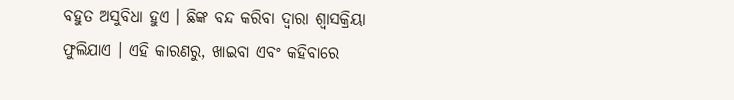ବହୁତ ଅସୁବିଧା ହୁଏ । ଛିଙ୍କ ବନ୍ଦ କରିବା ଦ୍ୱାରା ଶ୍ୱାସକ୍ରିୟା ଫୁଲିଯାଏ । ଏହି କାରଣରୁ, ଖାଇବା ଏବଂ କହିବାରେ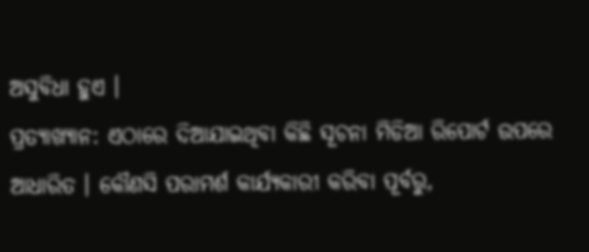ଅସୁବିଧା ହୁଏ ।
ପ୍ରତ୍ୟାଖ୍ୟାନ: ଏଠାରେ ଦିଆଯାଇଥିବା କିଛି ସୂଚନା ମିଡିଆ ରିପୋର୍ଟ ଉପରେ ଆଧାରିତ । କୌଣସି ପରାମର୍ଶ କାର୍ଯ୍ୟକାରୀ କରିବା ପୂର୍ବରୁ,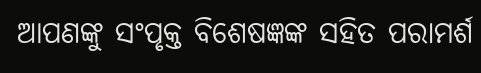ଆପଣଙ୍କୁ ସଂପୃକ୍ତ ବିଶେଷଜ୍ଞଙ୍କ ସହିତ ପରାମର୍ଶ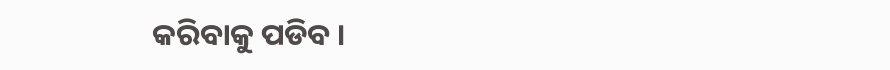କରିବାକୁ ପଡିବ ।